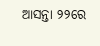ଆସନ୍ତା ୨୨ରେ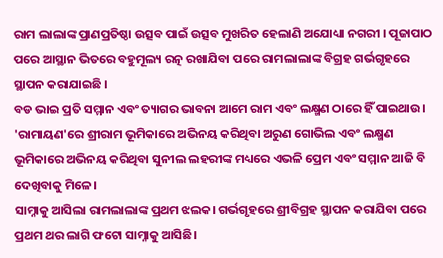ରାମ ଲାଲାଙ୍କ ପ୍ରାଣପ୍ରତିଷ୍ଠା ଉତ୍ସବ ପାଇଁ ଉତ୍ସବ ମୁଖରିତ ହେଲାଣି ଅଯୋଧ୍ୟା ନଗରୀ । ପୂଜାପାଠ ପରେ ଆସ୍ଥାନ ଭିତରେ ବହୁମୂଲ୍ୟ ରତ୍ନ ରଖାଯିବା ପରେ ରାମଲାଲାଙ୍କ ବିଗ୍ରହ ଗର୍ଭଗୃହରେ ସ୍ଥାପନ କରାଯାଇଛି ।
ବଡ ଭାଇ ପ୍ରତି ସମ୍ମାନ ଏବଂ ତ୍ୟାଗର ଭାବନା ଆମେ ରାମ ଏବଂ ଲକ୍ଷ୍ମଣ ଠାରେ ହିଁ ପାଇଥାଉ। 'ରାମାୟଣ'ରେ ଶ୍ରୀରାମ ଭୂମିକାରେ ଅଭିନୟ କରିଥିବା ଅରୁଣ ଗୋଭିଲ ଏବଂ ଲକ୍ଷ୍ମଣ ଭୂମିକାରେ ଅଭିନୟ କରିଥିବା ସୁନୀଲ ଲହରୀଙ୍କ ମଧ୍ୟରେ ଏଭଳି ପ୍ରେମ ଏବଂ ସମ୍ମାନ ଆଜି ବି ଦେଖିବାକୁ ମିଳେ।
ସାମ୍ନାକୁ ଆସିଲା ରାମଲାଲାଙ୍କ ପ୍ରଥମ ଝଲକ। ଗର୍ଭଗୃହରେ ଶ୍ରୀବିଗ୍ରହ ସ୍ଥାପନ କରାଯିବା ପରେ ପ୍ରଥମ ଥର ଲାଗି ଫଟୋ ସାମ୍ନାକୁ ଆସିଛି।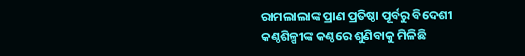ରାମଲାଲାଙ୍କ ପ୍ରାଣ ପ୍ରତିଷ୍ଠା ପୂର୍ବରୁ ବିଦେଶୀ କଣ୍ଠଶିଳ୍ପୀଙ୍କ କଣ୍ଠରେ ଶୁଣିବାକୁ ମିଳିଛି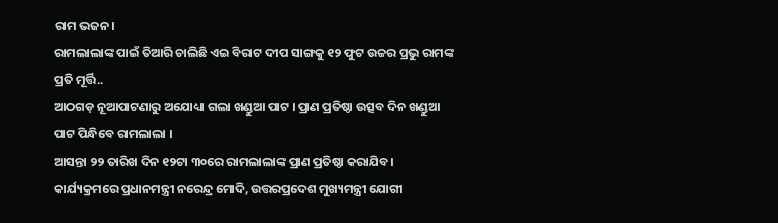ରାମ ଭଜନ।
ରାମଲାଲାଙ୍କ ପାଇଁ ତିଆରି ଚାଲିଛି ଏଇ ବିରାଟ ଦୀପ ସାଙ୍ଗକୁ ୧୨ ଫୁଟ ଉଚ୍ଚର ପ୍ରଭୁ ରାମଙ୍କ ପ୍ରତି ମୂର୍ତ୍ତି..
ଆଠଗଡ଼ ନୂଆପାଟଣାରୁ ଅଯୋଧ୍ୟା ଗଲା ଖଣ୍ଡୁଆ ପାଟ । ପ୍ରାଣ ପ୍ରତିଷ୍ଠା ଉତ୍ସବ ଦିନ ଖଣ୍ଡୁଆ ପାଟ ପିନ୍ଧିବେ ରାମଲାଲା ।
ଆସନ୍ତା ୨୨ ତାରିଖ ଦିନ ୧୨ଟା ୩୦ରେ ରାମଲାଲାଙ୍କ ପ୍ରାଣ ପ୍ରତିଷ୍ଠା କରାଯିବ। କାର୍ଯ୍ୟକ୍ରମରେ ପ୍ରଧାନମନ୍ତ୍ରୀ ନରେନ୍ଦ୍ର ମୋଦି, ଉତ୍ତରପ୍ରଦେଶ ମୁଖ୍ୟମନ୍ତ୍ରୀ ଯୋଗୀ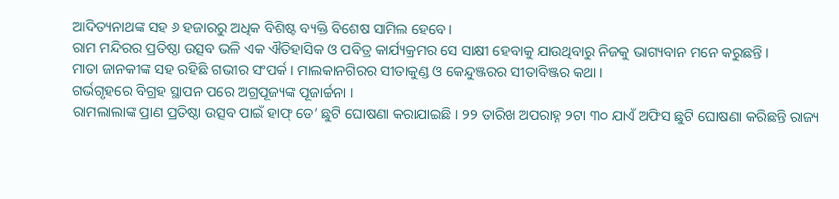ଆଦିତ୍ୟନାଥଙ୍କ ସହ ୬ ହଜାରରୁ ଅଧିକ ବିଶିଷ୍ଟ ବ୍ୟକ୍ତି ବିଶେଷ ସାମିଲ ହେବେ।
ରାମ ମନ୍ଦିରର ପ୍ରତିଷ୍ଠା ଉତ୍ସବ ଭଳି ଏକ ଐତିହାସିକ ଓ ପବିତ୍ର କାର୍ଯ୍ୟକ୍ରମର ସେ ସାକ୍ଷୀ ହେବାକୁ ଯାଉଥିବାରୁ ନିଜକୁ ଭାଗ୍ୟବାନ ମନେ କରୁଛନ୍ତି ।
ମାତା ଜାନକୀଙ୍କ ସହ ରହିଛି ଗଭୀର ସଂପର୍କ । ମାଲକାନଗିରର ସୀତାକୁଣ୍ଡ ଓ କେନ୍ଦୁଞ୍ଜରର ସୀତାବିଞ୍ଜର କଥା ।
ଗର୍ଭଗୃହରେ ବିଗ୍ରହ ସ୍ଥାପନ ପରେ ଅଗ୍ରପୂଜ୍ୟଙ୍କ ପୂଜାର୍ଚ୍ଚନା ।
ରାମଲାଲାଙ୍କ ପ୍ରାଣ ପ୍ରତିଷ୍ଠା ଉତ୍ସବ ପାଇଁ ହାଫ୍ ଡେ’ ଛୁଟି ଘୋଷଣା କରାଯାଇଛି । ୨୨ ତାରିଖ ଅପରାହ୍ନ ୨ଟା ୩୦ ଯାଏଁ ଅଫିସ ଛୁଟି ଘୋଷଣା କରିଛନ୍ତି ରାଜ୍ୟ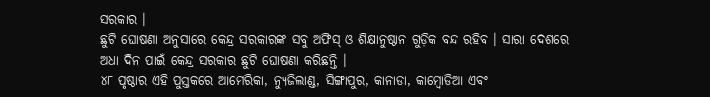ସରକାର ।
ଛୁଟି ଘୋଷଣା ଅନୁସାରେ କେନ୍ଦ୍ର ସରକାରଙ୍କ ସବୁ ଅଫିସ୍ ଓ ଶିକ୍ଷାନୁଷ୍ଠାନ ଗୁଡ଼ିକ ବନ୍ଦ ରହିବ । ସାରା ଦେଶରେ ଅଧା ଦିନ ପାଇଁ କେନ୍ଦ୍ର ସରକାର ଛୁଟି ଘୋଷଣା କରିଛନ୍ତି ।
୪୮ ପୃଷ୍ଠାର ଏହି ପୁସ୍ତକରେ ଆମେରିକା, ନ୍ୟୁଜିଲାଣ୍ଡ, ସିଙ୍ଗାପୁର, କାନାଡା, କାମ୍ବୋଡିଆ ଏବଂ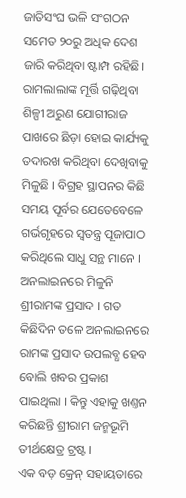ଜାତିସଂଘ ଭଳି ସଂଗଠନ ସମେତ ୨୦ରୁ ଅଧିକ ଦେଶ ଜାରି କରିଥିବା ଷ୍ଟାମ୍ପ ରହିଛି।
ରାମଲାଲାଙ୍କ ମୂର୍ତ୍ତି ଗଢ଼ିଥିବା ଶିଳ୍ପୀ ଅରୁଣ ଯୋଗୀରାଜ ପାଖରେ ଛିଡ଼ା ହୋଇ କାର୍ଯ୍ୟକୁ ତଦାରଖ କରିଥିବା ଦେଖିବାକୁ ମିଳୁଛି । ବିଗ୍ରହ ସ୍ଥାପନର କିଛି ସମୟ ପୂର୍ବର ଯେତେବେଳେ ଗର୍ଭଗୃହରେ ସ୍ୱତନ୍ତ୍ର ପୂଜାପାଠ କରିଥିଲେ ସାଧୁ ସନ୍ଥ ମାନେ ।
ଅନଲାଇନରେ ମିଳୁନି ଶ୍ରୀରାମଙ୍କ ପ୍ରସାଦ । ଗତ କିଛିଦିନ ତଳେ ଅନଲାଇନରେ ରାମଙ୍କ ପ୍ରସାଦ ଉପଲବ୍ଧ ହେବ ବୋଲି ଖବର ପ୍ରକାଶ ପାଇଥିଲା । କିନ୍ତୁ ଏହାକୁ ଖଣ୍ତନ କରିଛନ୍ତି ଶ୍ରୀରାମ ଜନ୍ମଭୂମି ତୀର୍ଥକ୍ଷେତ୍ର ଟ୍ରଷ୍ଟ ।
ଏକ ବଡ଼ କ୍ରେନ୍ ସହାୟତାରେ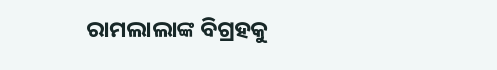ରାମଲାଲାଙ୍କ ବିଗ୍ରହକୁ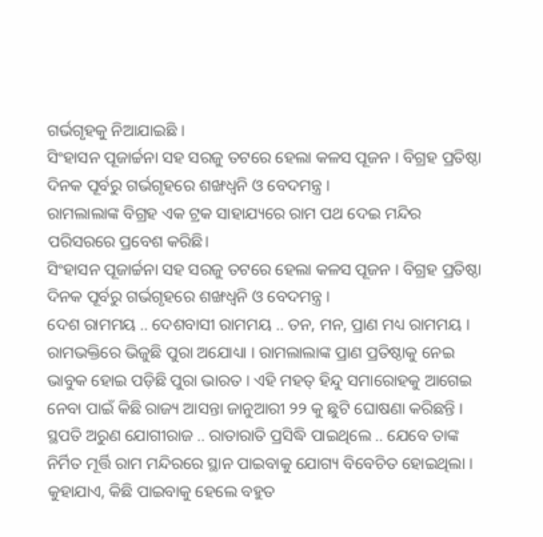ଗର୍ଭଗୃହକୁ ନିଆଯାଇଛି ।
ସିଂହାସନ ପୂଜାର୍ଚ୍ଚନା ସହ ସରଜୁ ତଟରେ ହେଲା କଳସ ପୂଜନ । ବିଗ୍ରହ ପ୍ରତିଷ୍ଠା ଦିନକ ପୂର୍ବରୁ ଗର୍ଭଗୃହରେ ଶଙ୍ଖଧ୍ବନି ଓ ବେଦମନ୍ତ୍ର ।
ରାମଲାଲାଙ୍କ ବିଗ୍ରହ ଏକ ଟ୍ରକ ସାହାଯ୍ୟରେ ରାମ ପଥ ଦେଇ ମନ୍ଦିର ପରିସରରେ ପ୍ରବେଶ କରିଛି।
ସିଂହାସନ ପୂଜାର୍ଚ୍ଚନା ସହ ସରଜୁ ତଟରେ ହେଲା କଳସ ପୂଜନ । ବିଗ୍ରହ ପ୍ରତିଷ୍ଠା ଦିନକ ପୂର୍ବରୁ ଗର୍ଭଗୃହରେ ଶଙ୍ଖଧ୍ବନି ଓ ବେଦମନ୍ତ୍ର ।
ଦେଶ ରାମମୟ .. ଦେଶବାସୀ ରାମମୟ .. ତନ, ମନ, ପ୍ରାଣ ମଧ୍ୟ ରାମମୟ । ରାମଭକ୍ତିରେ ଭିଜୁଛି ପୁରା ଅଯୋଧ୍ୟା । ରାମଲାଲାଙ୍କ ପ୍ରାଣ ପ୍ରତିଷ୍ଠାକୁ ନେଇ ଭାବୁକ ହୋଇ ପଡ଼ିଛି ପୁରା ଭାରତ । ଏହି ମହତ୍ ହିନ୍ଦୁ ସମାରୋହକୁ ଆଗେଇ ନେବା ପାଇଁ କିଛି ରାଜ୍ୟ ଆସନ୍ତା ଜାନୁଆରୀ ୨୨ କୁ ଛୁଟି ଘୋଷଣା କରିଛନ୍ତି ।
ସ୍ଥପତି ଅରୁଣ ଯୋଗୀରାଜ .. ରାତାରାତି ପ୍ରସିଦ୍ଧି ପାଇଥିଲେ .. ଯେବେ ତାଙ୍କ ନିର୍ମିତ ମୂର୍ତ୍ତି ରାମ ମନ୍ଦିରରେ ସ୍ଥାନ ପାଇବାକୁ ଯୋଗ୍ୟ ବିବେଚିତ ହୋଇଥିଲା । କୁହାଯାଏ, କିଛି ପାଇବାକୁ ହେଲେ ବହୁତ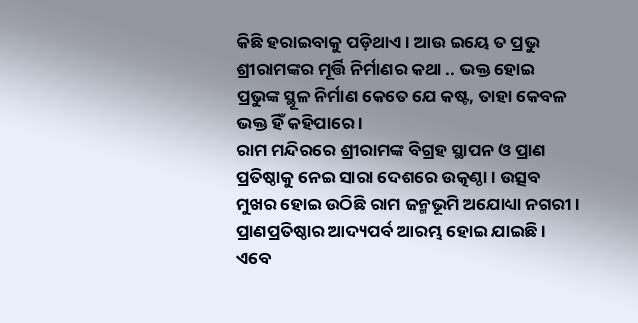କିଛି ହରାଇବାକୁ ପଡ଼ିଥାଏ । ଆଉ ଇୟେ ତ ପ୍ରଭୁ ଶ୍ରୀରାମଙ୍କର ମୂର୍ତ୍ତି ନିର୍ମାଣର କଥା .. ଭକ୍ତ ହୋଇ ପ୍ରଭୁଙ୍କ ସ୍ଥୂଳ ନିର୍ମାଣ କେତେ ଯେ କଷ୍ଟ, ତାହା କେବଳ ଭକ୍ତ ହିଁ କହିପାରେ ।
ରାମ ମନ୍ଦିରରେ ଶ୍ରୀରାମଙ୍କ ବିଗ୍ରହ ସ୍ଥାପନ ଓ ପ୍ରାଣ ପ୍ରତିଷ୍ଠାକୁ ନେଇ ସାରା ଦେଶରେ ଉତ୍କଣ୍ଠା । ଉତ୍ସବ ମୁଖର ହୋଇ ଉଠିଛି ରାମ ଜନ୍ମଭୂମି ଅଯୋଧ୍ୟା ନଗରୀ । ପ୍ରାଣପ୍ରତିଷ୍ଠାର ଆଦ୍ୟପର୍ବ ଆରମ୍ଭ ହୋଇ ଯାଇଛି ।
ଏବେ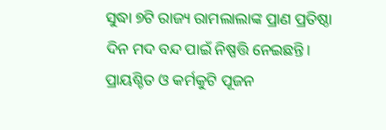ସୁଦ୍ଧା ୭ଟି ରାଜ୍ୟ ରାମଲାଲାଙ୍କ ପ୍ରାଣ ପ୍ରତିଷ୍ଠା ଦିନ ମଦ ବନ୍ଦ ପାଇଁ ନିଷ୍ପତ୍ତି ନେଇଛନ୍ତି।
ପ୍ରାୟଶ୍ଚିତ ଓ କର୍ମକୁଟି ପୂଜନ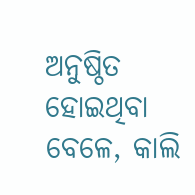ଅନୁଷ୍ଠିତ ହୋଇଥିବା ବେଳେ, କାଲି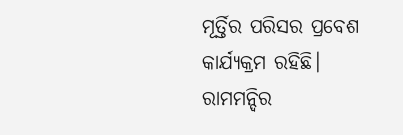ମୂର୍ତ୍ତିର ପରିସର ପ୍ରବେଶ କାର୍ଯ୍ୟକ୍ରମ ରହିଛି।
ରାମମନ୍ଦିର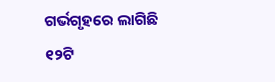ଗର୍ଭଗୃହରେ ଲାଗିଛି ୧୨ଟି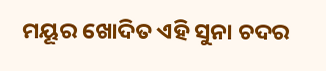ମୟୂର ଖୋଦିତ ଏହି ସୁନା ଚଦର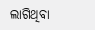ଲାଗିଥିବା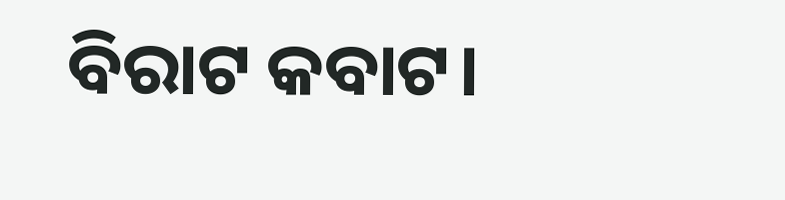ବିରାଟ କବାଟ।